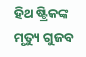ହିଥ ଷ୍ଟ୍ରିକଙ୍କ ମୃତ୍ୟୁ ଗୁଜବ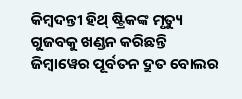କିମ୍ବଦନ୍ତୀ ହିଥ୍ ଷ୍ଟ୍ରିକଙ୍କ ମୃତ୍ୟୁ ଗୁଜବକୁ ଖଣ୍ଡନ କରିଛନ୍ତି ଜିମ୍ବାୱେର ପୂର୍ବତନ ଦ୍ରୁତ ବୋଲର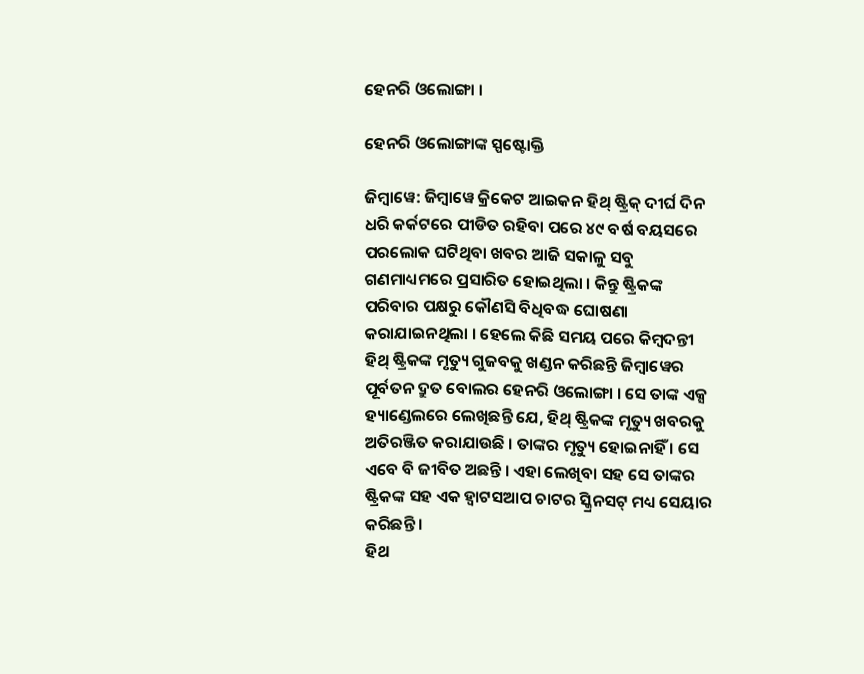ହେନରି ଓଲୋଙ୍ଗା ।

ହେନରି ଓଲୋଙ୍ଗାଙ୍କ ସ୍ପଷ୍ଟୋକ୍ତି

ଜିମ୍ବାୱେ: ଜିମ୍ବାୱେ କ୍ରିକେଟ ଆଇକନ ହିଥ୍ ଷ୍ଟ୍ରିକ୍ ଦୀର୍ଘ ଦିନ ଧରି କର୍କଟରେ ପୀଡିତ ରହିବା ପରେ ୪୯ ବର୍ଷ ବୟସରେ ପରଲୋକ ଘଟିଥିବା ଖବର ଆଜି ସକାଳୁ ସବୁ ଗଣମାଧ୍ୟମରେ ପ୍ରସାରିତ ହୋଇଥିଲା । କିନ୍ତୁ ଷ୍ଟ୍ରିକଙ୍କ ପରିବାର ପକ୍ଷରୁ କୌଣସି ବିଧିବଦ୍ଧ ଘୋଷଣା କରାଯାଇନଥିଲା । ହେଲେ କିଛି ସମୟ ପରେ କିମ୍ବଦନ୍ତୀ ହିଥ୍ ଷ୍ଟ୍ରିକଙ୍କ ମୃତ୍ୟୁ ଗୁଜବକୁ ଖଣ୍ଡନ କରିଛନ୍ତି ଜିମ୍ବାୱେର ପୂର୍ବତନ ଦ୍ରୁତ ବୋଲର ହେନରି ଓଲୋଙ୍ଗା । ସେ ତାଙ୍କ ଏକ୍ସ ହ୍ୟାଣ୍ଡେଲରେ ଲେଖିଛନ୍ତି ଯେ, ହିଥ୍ ଷ୍ଟ୍ରିକଙ୍କ ମୃତ୍ୟୁ ଖବରକୁ ଅତିରଞ୍ଜିତ କରାଯାଉଛି । ତାଙ୍କର ମୃତ୍ୟୁ ହୋଇନାହିଁ । ସେ ଏବେ ବି ଜୀବିତ ଅଛନ୍ତି । ଏହା ଲେଖିବା ସହ ସେ ତାଙ୍କର ଷ୍ଟ୍ରିକଙ୍କ ସହ ଏକ ହ୍ୱାଟସଆପ ଚାଟର ସ୍କ୍ରିନସଟ୍ ମଧ୍ୟ ସେୟାର କରିଛନ୍ତି ।
ହିଥ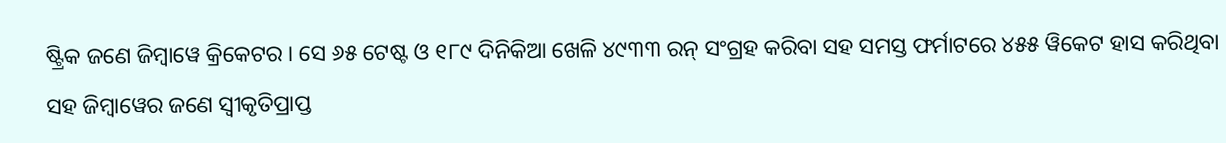ଷ୍ଟ୍ରିକ ଜଣେ ଜିମ୍ବାୱେ କ୍ରିକେଟର । ସେ ୬୫ ଟେଷ୍ଟ ଓ ୧୮୯ ଦିନିକିଆ ଖେଳି ୪୯୩୩ ରନ୍ ସଂଗ୍ରହ କରିବା ସହ ସମସ୍ତ ଫର୍ମାଟରେ ୪୫୫ ୱିକେଟ ହାସ କରିଥିବା ସହ ଜିମ୍ବାୱେର ଜଣେ ସ୍ୱୀକୃତିପ୍ରାପ୍ତ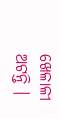ଖେଳାଳୀ ଅଟନ୍ତି ।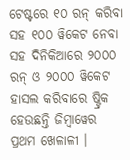ଟେଷ୍ଟରେ ୧୦ ରନ୍ କରିବା ସହ ୧୦୦ ୱିକେଟ ନେବା ସହ ଦିନିକିଆରେ ୨୦୦୦ ରନ୍ ଓ ୨୦୦୦ ୱିକେଟ ହାସଲ କରିବାରେ ଷ୍ଟ୍ରିକ ହେଉଛନ୍ତି ଜିମ୍ବାୱେର ପ୍ରଥମ ଖେଳାଳୀ ।